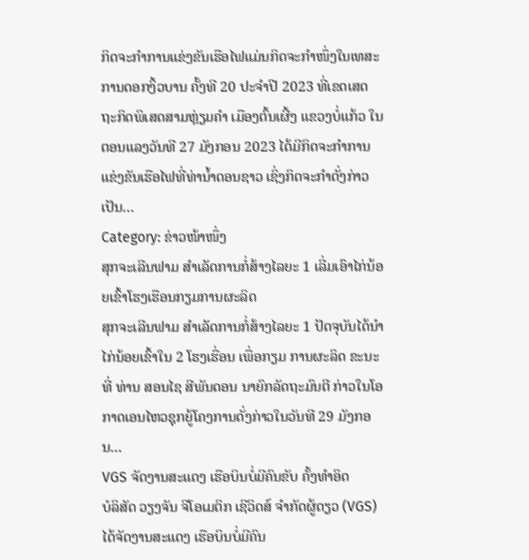ກິດຈະກຳການແຂ່ງຂັນເຮືອໄຟແມ່ນກິດຈະກຳໜຶ່ງໃນເທສະການດອກງິ້ວບານ ຄັ້ງທີ 20 ປະຈຳປີ 2023 ທີ່ເຂດເສດ ຖະກິດພິເສດສາມຫຼ່ຽມຄຳ ເມືອງຕົ້ນເຜີ້ງ ແຂວງບໍ່ແກ້ວ ໃນຕອນແລງວັນທີ 27 ມັງກອນ 2023 ໄດ້ມີກິດຈະກຳການ ແຂ່ງຂັນເຮືອໄຟທີ່ທ່ານໍ້າດອນຊາວ ເຊິ່ງກິດຈະກຳດັ່ງກ່າວເປັນ…
Category: ຂ່າວໜ້າໜຶ່ງ
ສຸກຈະເລີນຟາມ ສຳເລັດການກໍ່ສ້າງໄລຍະ 1 ເລີ່ມເອົາໄກ່ນ້ອຍເຂົ້າໂຮງເຮືອນກຽມການຜະລິດ
ສຸກຈະເລີນຟາມ ສຳເລັດການກໍ່ສ້າງໄລຍະ 1 ປັດຈຸບັນໄດ້ນຳໄກ່ນ້ອຍເຂົ້າໃນ 2 ໂຮງເຮື່ອນ ເພື່ອກຽມ ການຜະລິດ ຂະນະທີ່ ທ່ານ ສອນໄຊ ສີພັນດອນ ນາຍົກລັດຖະມົນຕີ ກ່າວໃນໂອກາດເອນໄຫວຊຸກຍູ້ໂຄງການດັ່ງກ່າວໃນວັນທີ 29 ມັງກອນ…
VGS ຈັດງານສະແດງ ເຮືອບິນບໍ່ມີຄົນຂັບ ຄັ້ງທໍາອິດ
ບໍລິສັດ ວຽງຈັນ ຈີໂອເມຕິກ ເຊີວິດສ໌ ຈຳກັດຜູ້ດຽວ (VGS) ໄດ້ຈັດງານສະແດງ ເຮືອບິນບໍ່ມີຄົນ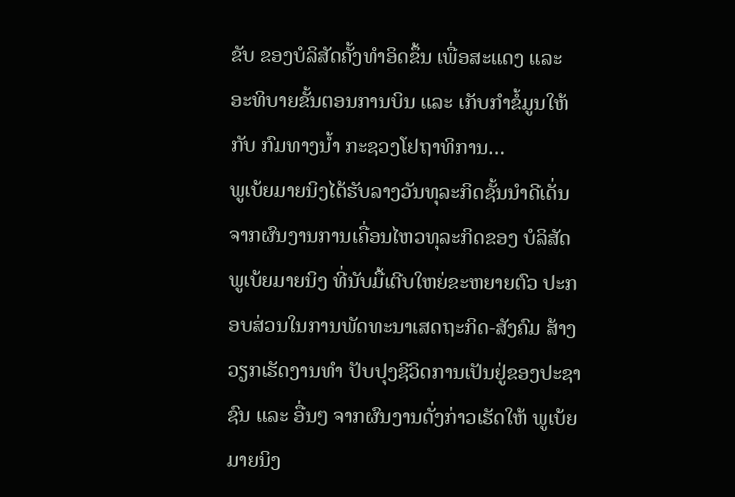ຂັບ ຂອງບໍລິສັດຄັ້ງທໍາອິດຂຶ້ນ ເພື່ອສະແດງ ແລະ ອະທິບາຍຂັ້ນຕອນການບິນ ແລະ ເກັບກໍາຂໍ້ມູນໃຫ້ກັບ ກົມທາງນໍ້າ ກະຊວງໂຢຖາທິການ…
ພູເບ້ຍມາຍນິງໄດ້ຮັບລາງວັນທຸລະກິດຊັ້ນນໍາດີເດັ່ນ
ຈາກຜົນງານການເຄື່ອນໄຫວທຸລະກິດຂອງ ບໍລິສັດ ພູເບ້ຍມາຍນິງ ທີ່ນັບມື້ເຕີບໃຫຍ່ຂະຫຍາຍຕົວ ປະກອບສ່ວນໃນການພັດທະນາເສດຖະກິດ-ສັງຄົມ ສ້າງວຽກເຮັດງານທຳ ປັບປຸງຊີວິດການເປັນຢູ່ຂອງປະຊາຊົນ ແລະ ອື່ນໆ ຈາກຜົນງານດັ່ງກ່າວເຮັດໃຫ້ ພູເບ້ຍມາຍນິງ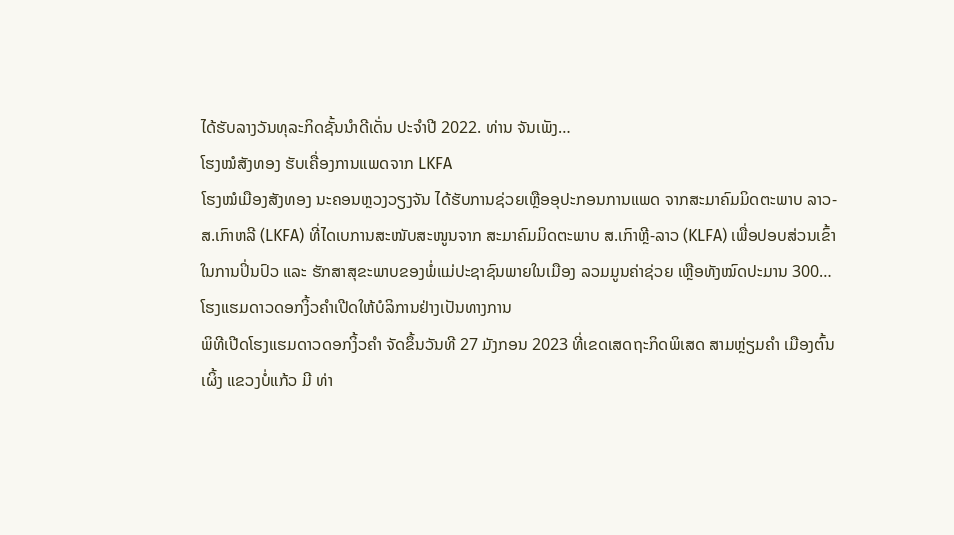ໄດ້ຮັບລາງວັນທຸລະກິດຊັ້ນນໍາດີເດັ່ນ ປະຈຳປີ 2022. ທ່ານ ຈັນເພັງ…
ໂຮງໝໍສັງທອງ ຮັບເຄື່ອງການແພດຈາກ LKFA
ໂຮງໝໍເມືອງສັງທອງ ນະຄອນຫຼວງວຽງຈັນ ໄດ້ຮັບການຊ່ວຍເຫຼືອອຸປະກອນການແພດ ຈາກສະມາຄົມມິດຕະພາບ ລາວ-ສ.ເກົາຫລີ (LKFA) ທີ່ໄດເບການສະໜັບສະໜູນຈາກ ສະມາຄົມມິດຕະພາບ ສ.ເກົາຫຼີ-ລາວ (KLFA) ເພື່ອປອບສ່ວນເຂົ້າໃນການປິ່ນປົວ ແລະ ຮັກສາສຸຂະພາບຂອງພໍ່ແມ່ປະຊາຊົນພາຍໃນເມືອງ ລວມມູນຄ່າຊ່ວຍ ເຫຼືອທັງໝົດປະມານ 300…
ໂຮງແຮມດາວດອກງິ້ວຄໍາເປີດໃຫ້ບໍລິການຢ່າງເປັນທາງການ
ພິທີເປີດໂຮງແຮມດາວດອກງິ້ວຄໍາ ຈັດຂຶ້ນວັນທີ 27 ມັງກອນ 2023 ທີ່ເຂດເສດຖະກິດພິເສດ ສາມຫຼ່ຽມຄໍາ ເມືອງຕົ້ນເຜິ້ງ ແຂວງບໍ່ແກ້ວ ມີ ທ່າ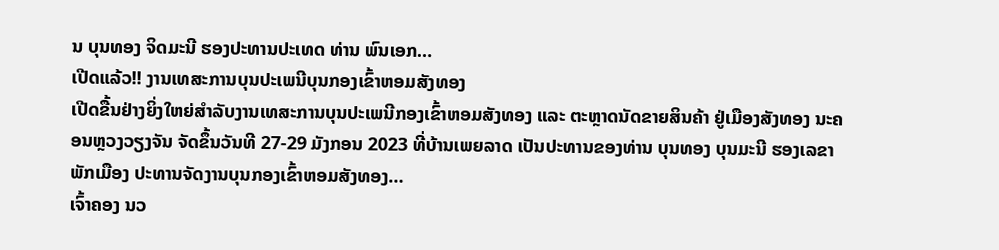ນ ບຸນທອງ ຈິດມະນີ ຮອງປະທານປະເທດ ທ່ານ ພົນເອກ…
ເປີດແລ້ວ!! ງານເທສະການບຸນປະເພນີບຸນກອງເຂົ້າຫອມສັງທອງ
ເປີດຂື້ນຢ່າງຍິ່ງໃຫຍ່ສຳລັບງານເທສະການບຸນປະເພນີກອງເຂົ້າຫອມສັງທອງ ແລະ ຕະຫຼາດນັດຂາຍສິນຄ້າ ຢູ່ເມືອງສັງທອງ ນະຄອນຫຼວງວຽງຈັນ ຈັດຂຶ້ນວັນທີ 27-29 ມັງກອນ 2023 ທີ່ບ້ານເພຍລາດ ເປັນປະທານຂອງທ່ານ ບຸນທອງ ບຸນມະນີ ຮອງເລຂາພັກເມືອງ ປະທານຈັດງານບຸນກອງເຂົ້າຫອມສັງທອງ…
ເຈົ້າຄອງ ນວ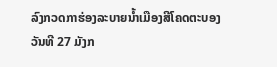ລົງກວດກາຮ່ອງລະບາຍນໍ້າເມືອງສີໂຄດຕະບອງ
ວັນທີ 27 ມັງກ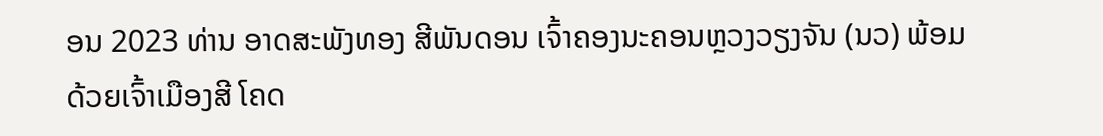ອນ 2023 ທ່ານ ອາດສະພັງທອງ ສີພັນດອນ ເຈົ້າຄອງນະຄອນຫຼວງວຽງຈັນ (ນວ) ພ້ອມດ້ວຍເຈົ້າເມືອງສີ ໂຄດ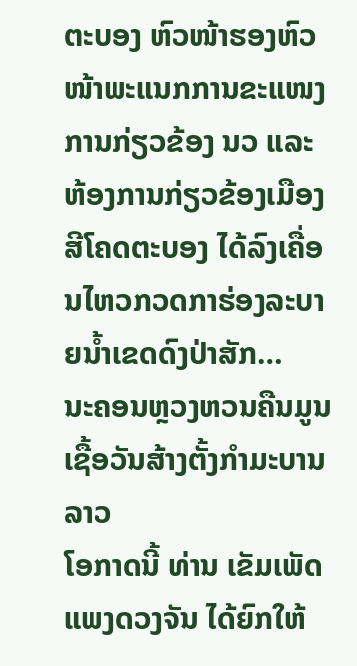ຕະບອງ ຫົວໜ້າຮອງຫົວໜ້າພະແນກການຂະແໜງການກ່ຽວຂ້ອງ ນວ ແລະ ຫ້ອງການກ່ຽວຂ້ອງເມືອງສີໂຄດຕະບອງ ໄດ້ລົງເຄື່ອນໄຫວກວດກາຮ່ອງລະບາຍນໍ້າເຂດດົງປ່າສັກ…
ນະຄອນຫຼວງຫວນຄືນມູນເຊື້ອວັນສ້າງຕັ້ງກຳມະບານລາວ
ໂອກາດນີ້ ທ່ານ ເຂັມເພັດ ແພງດວງຈັນ ໄດ້ຍົກໃຫ້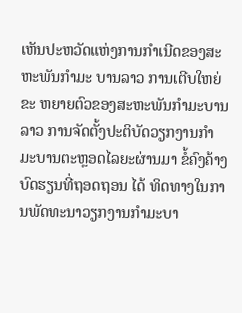ເຫັນປະຫວັດແຫ່ງການກໍາເນີດຂອງສະຫະພັນກຳມະ ບານລາວ ການເຕີບໃຫຍ່ຂະ ຫຍາຍຕົວຂອງສະຫະພັນກຳມະບານລາວ ການຈັດຕັ້ງປະຕິບັດວຽກງານກຳ ມະບານຕະຫຼອດໄລຍະຜ່ານມາ ຂໍ້ຄົງຄ້າງ ບົດຮຽນທີ່ຖອດຖອນ ໄດ້ ທິດທາງໃນການພັດທະນາວຽກງານກຳມະບາ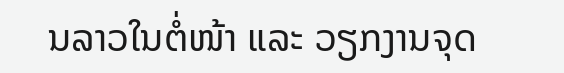ນລາວໃນຕໍ່ໜ້າ ແລະ ວຽກງານຈຸດ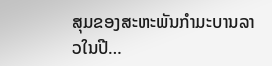ສຸມຂອງສະຫະພັນກຳມະບານລາວໃນປີ…